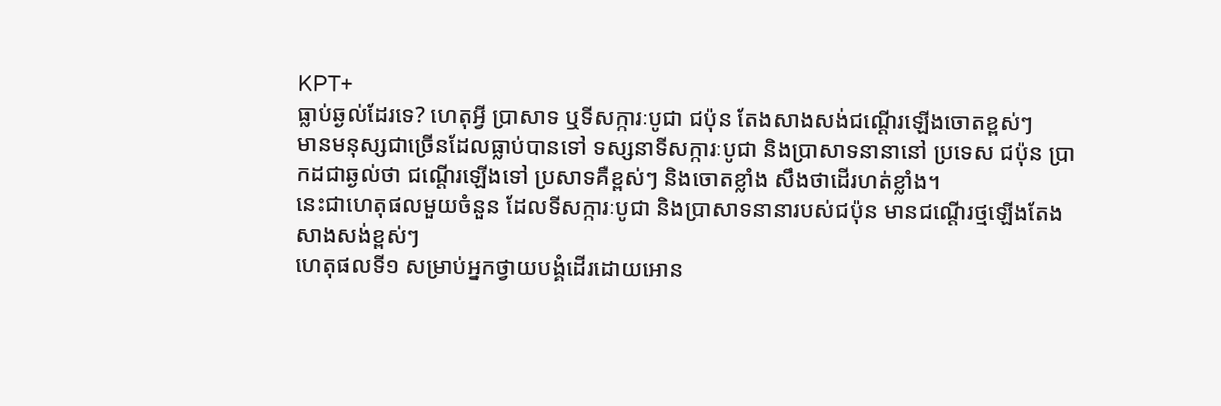KPT+
ធ្លាប់ឆ្ងល់ដែរទេ? ហេតុអ្វី ប្រាសាទ ឬទីសក្ការៈបូជា ជប៉ុន តែងសាងសង់ជណ្ដើរឡើងចោតខ្ពស់ៗ
មានមនុស្សជាច្រើនដែលធ្លាប់បានទៅ ទស្សនាទីសក្ការៈបូជា និងប្រាសាទនានានៅ ប្រទេស ជប៉ុន ប្រាកដជាឆ្ងល់ថា ជណ្ដើរឡើងទៅ ប្រសាទគឺខ្ពស់ៗ និងចោតខ្លាំង សឹងថាដើរហត់ខ្លាំង។
នេះជាហេតុផលមួយចំនួន ដែលទីសក្ការៈបូជា និងប្រាសាទនានារបស់ជប៉ុន មានជណ្ដើរថ្មឡើងតែងសាងសង់ខ្ពស់ៗ
ហេតុផលទី១ សម្រាប់អ្នកថ្វាយបង្គំដើរដោយអោន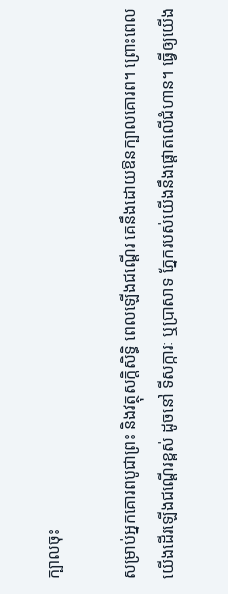ក្បាលចុះ

សម្រាប់អ្នកគោរពបូជាព្រះ និងវត្ថុសក្ដិសិទ្ធិ ពេលឡើងជណ្ដើរ គេនឹងដោយឱនក្បាលគោរព។ ព្រោះពេលយើងដើរឡើងជណ្ដើរខ្ពស់ ដូចនៅ ទីសក្ការៈ ឬប្រាសាទ ភ្នែករបស់យើងនឹងផ្ដោតលើជំហាន។ ធ្វើឲ្យយើង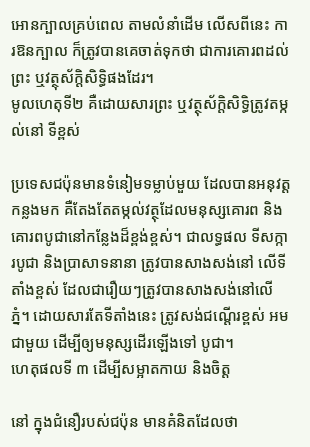អោនក្បាលគ្រប់ពេល តាមលំនាំដើម លើសពីនេះ ការឱនក្បាល ក៏ត្រូវបានគេចាត់ទុកថា ជាការគោរពដល់ព្រះ ឬវត្ថុស័ក្ដិសិទ្ធិផងដែរ។
មូលហេតុទី២ គឺដោយសារព្រះ ឬវត្ថុស័ក្ដិសិទ្ធិត្រូវតម្កល់នៅ ទីខ្ពស់

ប្រទេសជប៉ុនមានទំនៀមទម្លាប់មួយ ដែលបានអនុវត្តកន្លងមក គឺតែងតែតម្កល់វត្ថុដែលមនុស្សគោរព និងគោរពបូជានៅកន្លែងដ៏ខ្ពង់ខ្ពស់។ ជាលទ្ធផល ទីសក្ការបូជា និងប្រាសាទនានា ត្រូវបានសាងសង់នៅ លើទីតាំងខ្ពស់ ដែលជារឿយៗត្រូវបានសាងសង់នៅលើភ្នំ។ ដោយសារតែទីតាំងនេះ ត្រូវសង់ជណ្ដើរខ្ពស់ អមជាមួយ ដើម្បីឲ្យមនុស្សដើរឡើងទៅ បូជា។
ហេតុផលទី ៣ ដើម្បីសម្អាតកាយ និងចិត្ត

នៅ ក្នុងជំនឿរបស់ជប៉ុន មានគំនិតដែលថា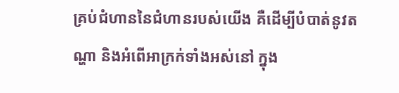គ្រប់ជំហាននៃជំហានរបស់យើង គឺដើម្បីបំបាត់នូវតណ្ហា និងអំពើអាក្រក់ទាំងអស់នៅ ក្នុង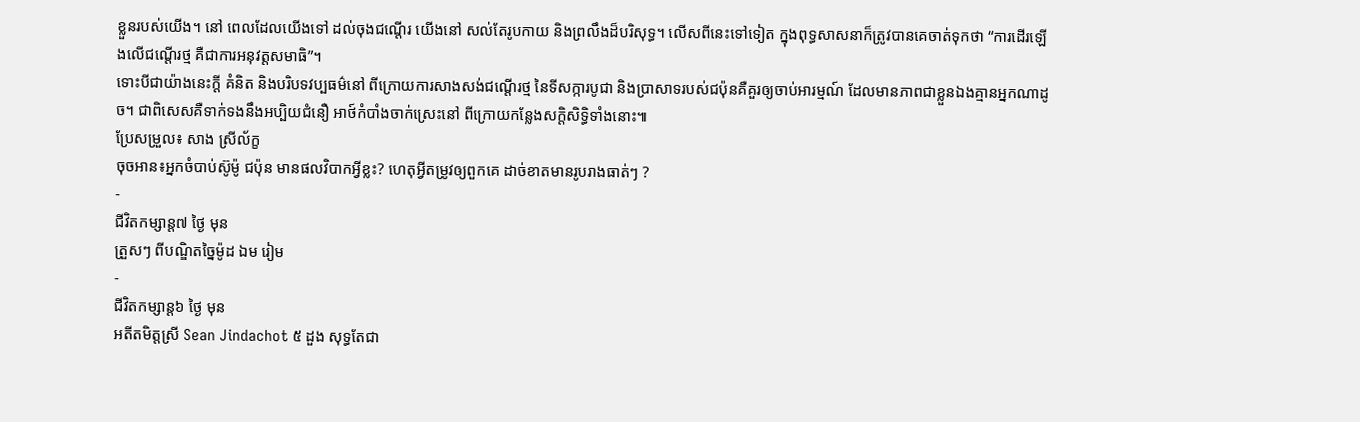ខ្លួនរបស់យើង។ នៅ ពេលដែលយើងទៅ ដល់ចុងជណ្ដើរ យើងនៅ សល់តែរូបកាយ និងព្រលឹងដ៏បរិសុទ្ធ។ លើសពីនេះទៅទៀត ក្នុងពុទ្ធសាសនាក៏ត្រូវបានគេចាត់ទុកថា “ការដើរឡើងលើជណ្ដើរថ្ម គឺជាការអនុវត្តសមាធិ”។
ទោះបីជាយ៉ាងនេះក្ដី គំនិត និងបរិបទវប្បធម៌នៅ ពីក្រោយការសាងសង់ជណ្ដើរថ្ម នៃទីសក្ការបូជា និងប្រាសាទរបស់ជប៉ុនគឺគួរឲ្យចាប់អារម្មណ៍ ដែលមានភាពជាខ្លួនឯងគ្មានអ្នកណាដូច។ ជាពិសេសគឺទាក់ទងនឹងអប្បិយជំនឿ អាថ៍កំបាំងចាក់ស្រេះនៅ ពីក្រោយកន្លែងសក្ដិសិទ្ធិទាំងនោះ៕
ប្រែសម្រួល៖ សាង ស្រីល័ក្ខ
ចុចអាន៖អ្នកចំបាប់ស៊ូម៉ូ ជប៉ុន មានផលវិបាកអ្វីខ្លះ? ហេតុអ្វីតម្រូវឲ្យពួកគេ ដាច់ខាតមានរូបរាងធាត់ៗ ?
-
ជីវិតកម្សាន្ដ៧ ថ្ងៃ មុន
ត្រួសៗ ពីបណ្ឌិតច្នៃម៉ូដ ឯម រៀម
-
ជីវិតកម្សាន្ដ៦ ថ្ងៃ មុន
អតីតមិត្តស្រី Sean Jindachot ៥ ដួង សុទ្ធតែជា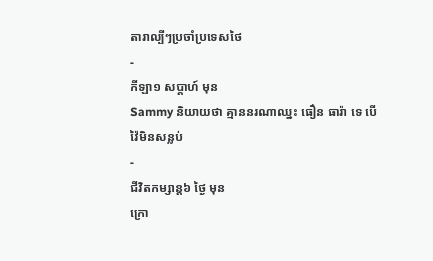តារាល្បីៗប្រចាំប្រទេសថៃ
-
កីឡា១ សប្តាហ៍ មុន
Sammy និយាយថា គ្មាននរណាឈ្នះ ធឿន ធារ៉ា ទេ បើវ៉ៃមិនសន្លប់
-
ជីវិតកម្សាន្ដ៦ ថ្ងៃ មុន
ក្រោ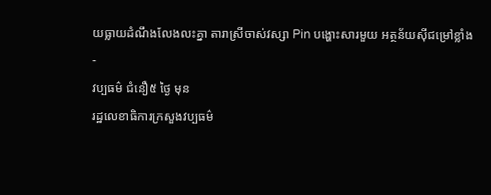យធ្លាយដំណឹងលែងលះគ្នា តារាស្រីចាស់វស្សា Pin បង្ហោះសារមួយ អត្ថន័យស៊ីជម្រៅខ្លាំង
-
វប្បធម៌ ជំនឿ៥ ថ្ងៃ មុន
រដ្ឋលេខាធិការក្រសួងវប្បធម៌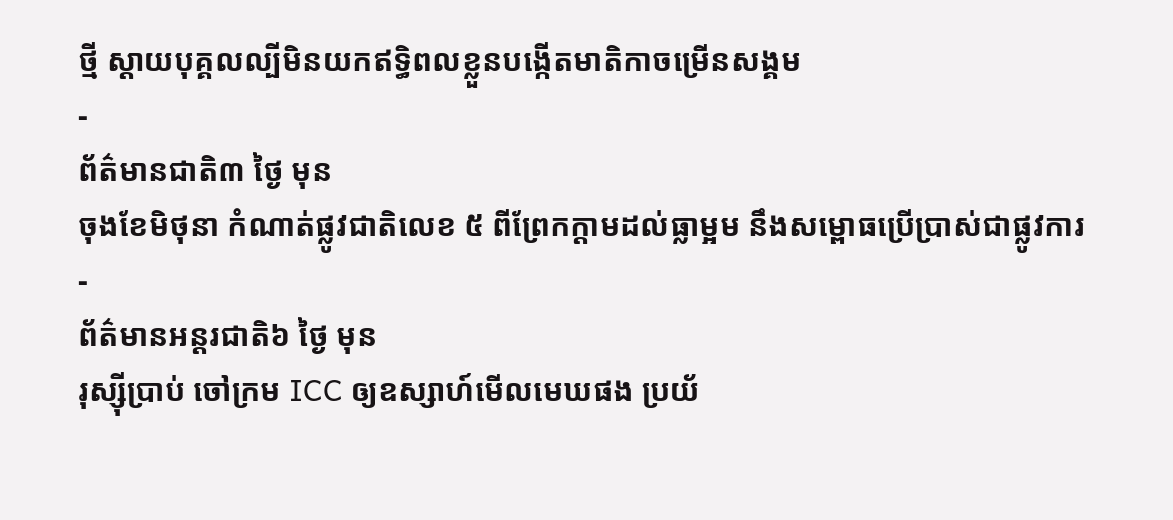ថ្មី ស្ដាយបុគ្គលល្បីមិនយកឥទ្ធិពលខ្លួនបង្កើតមាតិកាចម្រើនសង្គម
-
ព័ត៌មានជាតិ៣ ថ្ងៃ មុន
ចុងខែមិថុនា កំណាត់ផ្លូវជាតិលេខ ៥ ពីព្រែកក្តាមដល់ធ្លាម្អម នឹងសម្ពោធប្រើប្រាស់ជាផ្លូវការ
-
ព័ត៌មានអន្ដរជាតិ៦ ថ្ងៃ មុន
រុស្ស៊ីប្រាប់ ចៅក្រម ICC ឲ្យឧស្សាហ៍មើលមេឃផង ប្រយ័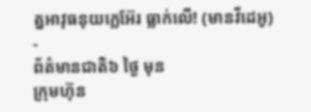ត្នអាវុធនុយក្លេអ៊ែរ ធ្លាក់លើ! (មានវីដេអូ)
-
ព័ត៌មានជាតិ៦ ថ្ងៃ មុន
ក្រុមហ៊ុន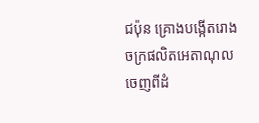ជប៉ុន គ្រោងបង្កើតរោងចក្រផលិតអេតាណុលចេញពីដំ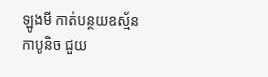ឡូងមី កាត់បន្ថយឧស្ម័នកាបូនិច ជួយ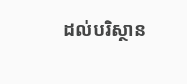ដល់បរិស្ថាន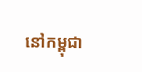នៅកម្ពុជា